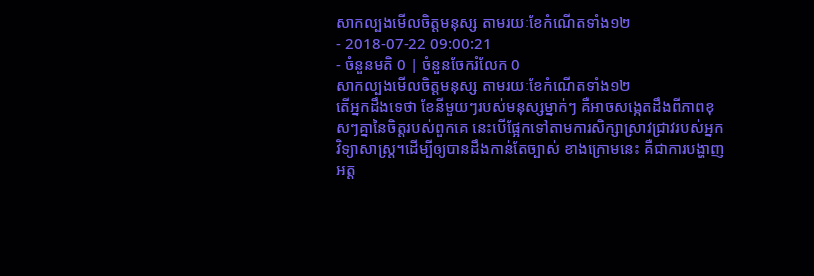សាកល្បងមើលចិត្តមនុស្ស តាមរយៈខែកំណើតទាំង១២
- 2018-07-22 09:00:21
- ចំនួនមតិ 0 | ចំនួនចែករំលែក 0
សាកល្បងមើលចិត្តមនុស្ស តាមរយៈខែកំណើតទាំង១២
តើអ្នកដឹងទេថា ខែនីមួយៗរបស់មនុស្សម្នាក់ៗ គឺអាចសង្កេតដឹងពីភាពខុសៗគ្នានៃចិត្តរបស់ពួកគេ នេះបើផ្អែកទៅតាមការសិក្សាស្រាវជ្រាវរបស់អ្នកវិទ្យាសាស្ត្រ។ដើម្បីឲ្យបានដឹងកាន់តែច្បាស់ ខាងក្រោមនេះ គឺជាការបង្ហាញអត្ត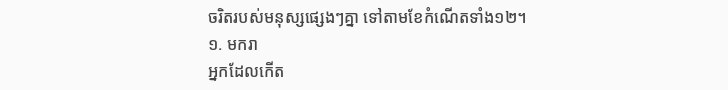ចរិតរបស់មនុស្សផ្សេងៗគ្នា ទៅតាមខែកំណើតទាំង១២។
១. មករា
អ្នកដែលកើត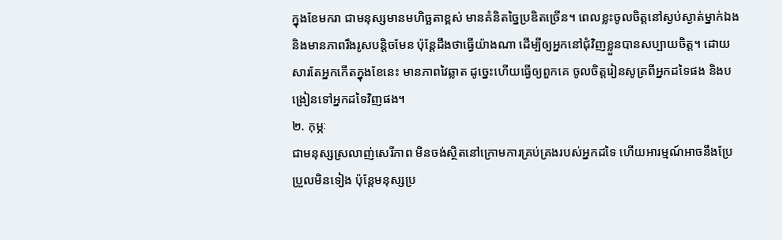ក្នុងខែមករា ជាមនុស្សមានមហិច្ឆតាខ្ពស់ មានគំនិតច្នៃប្រឌិតច្រើន។ ពេលខ្លះចូលចិត្តនៅស្ងប់ស្ងាត់ម្នាក់ឯង និងមានភាពរឹងរូសបន្តិចមែន ប៉ុន្តែដឹងថាធ្វើយ៉ាងណា ដើម្បីឲ្យអ្នកនៅជុំវិញខ្លួនបានសប្បាយចិត្ត។ ដោយសារតែអ្នកកើតក្នុងខែនេះ មានភាពវៃឆ្លាត ដូច្នេះហើយធ្វើឲ្យពួកគេ ចូលចិត្តរៀនសូត្រពីអ្នកដទៃផង និងបង្រៀនទៅអ្នកដទៃវិញផង។
២. កុម្ភៈ
ជាមនុស្សស្រលាញ់សេរីភាព មិនចង់ស្ថិតនៅក្រោមការគ្រប់គ្រងរបស់អ្នកដទៃ ហើយអារម្មណ៍អាចនឹងប្រែប្រួលមិនទៀង ប៉ុន្តែមនុស្សប្រ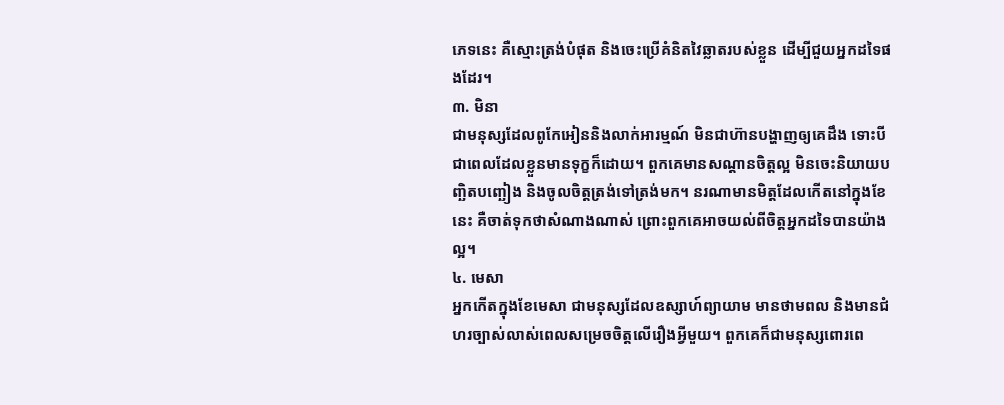ភេទនេះ គឺស្មោះត្រង់បំផុត និងចេះប្រើគំនិតវៃឆ្លាតរបស់ខ្លួន ដើម្បីជួយអ្នកដទៃផងដែរ។
៣. មិនា
ជាមនុស្សដែលពូកែអៀននិងលាក់អារម្មណ៍ មិនជាហ៊ានបង្ហាញឲ្យគេដឹង ទោះបីជាពេលដែលខ្លួនមានទុក្ខក៏ដោយ។ ពួកគេមានសណ្តានចិត្តល្អ មិនចេះនិយាយបញ្ឆិតបញ្ឆៀង និងចូលចិត្តត្រង់ទៅត្រង់មក។ នរណាមានមិត្តដែលកើតនៅក្នុងខែនេះ គឺចាត់ទុកថាសំណាងណាស់ ព្រោះពួកគេអាចយល់ពីចិត្តអ្នកដទៃបានយ៉ាងល្អ។
៤. មេសា
អ្នកកើតក្នុងខែមេសា ជាមនុស្សដែលឧស្សាហ៍ព្យាយាម មានថាមពល និងមានជំហរច្បាស់លាស់ពេលសម្រេចចិត្តលើរឿងអ្វីមួយ។ ពួកគេក៏ជាមនុស្សពោរពេ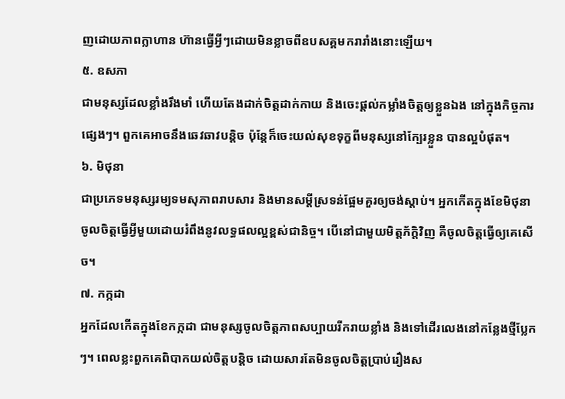ញដោយភាពក្លាហាន ហ៊ានធ្វើអ្វីៗដោយមិនខ្លាចពីឧបសគ្គមករារាំងនោះឡើយ។
៥. ឧសភា
ជាមនុស្សដែលខ្លាំងរឹងមាំ ហើយតែងដាក់ចិត្តដាក់កាយ និងចេះផ្តល់កម្លាំងចិត្តឲ្យខ្លួនឯង នៅក្នុងកិច្ចការផ្សេងៗ។ ពួកគេអាចនឹងឆេវឆាវបន្តិច ប៉ុន្តែក៏ចេះយល់សុខទុក្ខពីមនុស្សនៅក្បែរខ្លួន បានល្អបំផុត។
៦. មិថុនា
ជាប្រភេទមនុស្សរម្យទមសុភាពរាបសារ និងមានសម្តីស្រទន់ផ្អែមគួរឲ្យចង់ស្តាប់។ អ្នកកើតក្នុងខែមិថុនា ចូលចិត្តធ្វើអ្វីមួយដោយរំពឹងនូវលទ្ធផលល្អខ្ពស់ជានិច្ច។ បើនៅជាមួយមិត្តភ័ក្តិវិញ គឺចូលចិត្តធ្វើឲ្យគេសើច។
៧. កក្កដា
អ្នកដែលកើតក្នុងខែកក្កដា ជាមនុស្សចូលចិត្តភាពសប្បាយរីករាយខ្លាំង និងទៅដើរលេងនៅកន្លែងថ្មីប្លែកៗ។ ពេលខ្លះពួកគេពិបាកយល់ចិត្តបន្តិច ដោយសារតែមិនចូលចិត្តប្រាប់រឿងស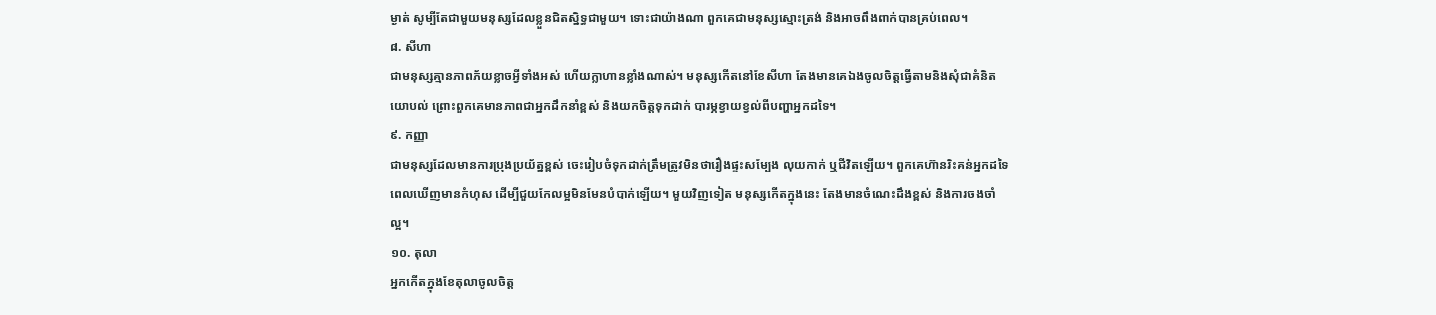ម្ងាត់ សូម្បីតែជាមួយមនុស្សដែលខ្លួនជិតស្និទ្ធជាមួយ។ ទោះជាយ៉ាងណា ពួកគេជាមនុស្សស្មោះត្រង់ និងអាចពឹងពាក់បានគ្រប់ពេល។
៨. សីហា
ជាមនុស្សគ្មានភាពភ័យខ្លាចអ្វីទាំងអស់ ហើយក្លាហានខ្លាំងណាស់។ មនុស្សកើតនៅខែសីហា តែងមានគេឯងចូលចិត្តធ្វើតាមនិងសុំជាគំនិតយោបល់ ព្រោះពួកគេមានភាពជាអ្នកដឹកនាំខ្ពស់ និងយកចិត្តទុកដាក់ បារម្ភខ្វាយខ្វល់ពីបញ្ហាអ្នកដទៃ។
៩. កញ្ញា
ជាមនុស្សដែលមានការប្រុងប្រយ័ត្នខ្ពស់ ចេះរៀបចំទុកដាក់ត្រឹមត្រូវមិនថារឿងផ្ទះសម្បែង លុយកាក់ ឬជីវិតឡើយ។ ពួកគេហ៊ានរិះគន់អ្នកដទៃ ពេលឃើញមានកំហុស ដើម្បីជួយកែលម្អមិនមែនបំបាក់ឡើយ។ មួយវិញទៀត មនុស្សកើតក្នុងនេះ តែងមានចំណេះដឹងខ្ពស់ និងការចងចាំល្អ។
១០. តុលា
អ្នកកើតក្នុងខែតុលាចូលចិត្ត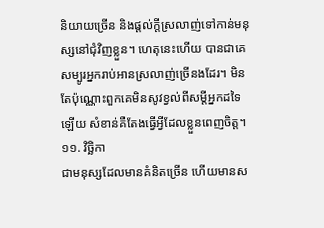និយាយច្រើន និងផ្តល់ក្តីស្រលាញ់ទៅកាន់មនុស្សនៅជុំវិញខ្លួន។ ហេតុនេះហើយ បានជាគេសម្បូរអ្នករាប់អានស្រលាញ់ច្រើនងដែរ។ មិនតែប៉ុណ្ណោះពួកគេមិនសូវខ្វល់ពីសម្តីអ្នកដទៃឡើយ សំខាន់គឺតែងធ្វើអ្វីដែលខ្លួនពេញចិត្ត។
១១. វិច្ឆិកា
ជាមនុស្សដែលមានគំនិតច្រើន ហើយមានស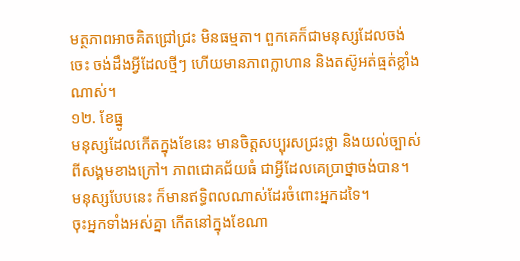មត្ថភាពអាចគិតជ្រៅជ្រះ មិនធម្មតា។ ពួកគេក៏ជាមនុស្សដែលចង់ចេះ ចង់ដឹងអ្វីដែលថ្មីៗ ហើយមានភាពក្លាហាន និងតស៊ូអត់ធ្មត់ខ្លាំងណាស់។
១២. ខែធ្នូ
មនុស្សដែលកើតក្នុងខែនេះ មានចិត្តសប្បុរសជ្រះថ្លា និងយល់ច្បាស់ពីសង្គមខាងក្រៅ។ ភាពជោគជ័យធំ ជាអ្វីដែលគេប្រាថ្នាចង់បាន។ មនុស្សបែបនេះ ក៏មានឥទ្ធិពលណាស់ដែរចំពោះអ្នកដទៃ។
ចុះអ្នកទាំងអស់គ្នា កើតនៅក្នុងខែណា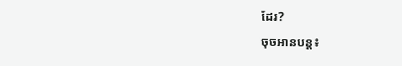ដែរ?
ចុចអានបន្ត៖